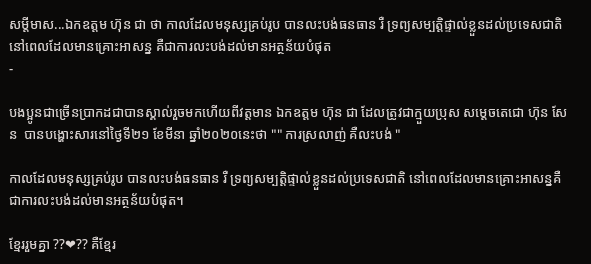សម្តីមាស...ឯកឧត្តម ហ៊ុន ជា ថា កាលដែលមនុស្សគ្រប់រូប បានលះបង់ធនធាន រឺ ទ្រព្យសម្បត្តិផ្ទាល់ខ្លួនដល់ប្រទេសជាតិ នៅពេលដែលមានគ្រោះអាសន្ន គឺជាការលះបង់ដល់មានអត្ថន័យបំផុត
-

បងប្អូនជាច្រើនប្រាកដជាបានស្គាល់រួចមកហើយពីវត្តមាន ឯកឧត្តម ហ៊ុន ជា ដែលត្រូវជាក្មួយប្រុស សម្តេចតេជោ ហ៊ុន សែន  បានបង្ហោះសារនៅថ្ងៃទី២១ ខែមីនា ឆ្នាំ២០២០នេះថា "" ការស្រលាញ់ គឺលះបង់ "

កាលដែលមនុស្សគ្រប់រូប បានលះបង់ធនធាន រឺ ទ្រព្យសម្បត្តិផ្ទាល់ខ្លួនដល់ប្រទេសជាតិ នៅពេលដែលមានគ្រោះអាសន្នគឺជាការលះបង់ដល់មានអត្ថន័យបំផុត។

ខ្មែររួមគ្នា ??❤?? គឺខ្មែរ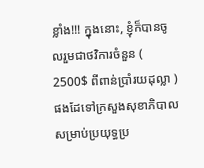ខ្លាំង!!! ក្នុងនោះ, ខ្ញុំក៏បានចូលរួមជាថវិការចំនួន ( 2500$ ពីពាន់ប្រាំរយដុល្លា )ផងដែទៅក្រសួងសុខាភិបាលសម្រាប់ប្រយុទ្ធប្រ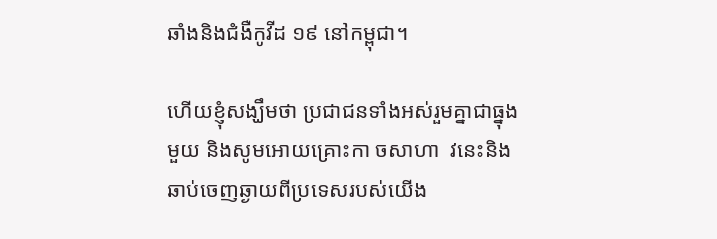ឆាំងនិងជំងឺកូវីដ ១៩ នៅកម្ពុជា។

ហើយខ្ញុំសង្ឃឹមថា ប្រជាជនទាំងអស់រួមគ្នាជាធ្នុងមួយ និងសូមអោយគ្រោះកា ចសាហា  វនេះនិង ឆាប់ចេញឆ្ងាយពីប្រទេសរបស់យើង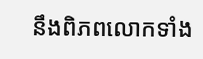នឹងពិភពលោកទាំង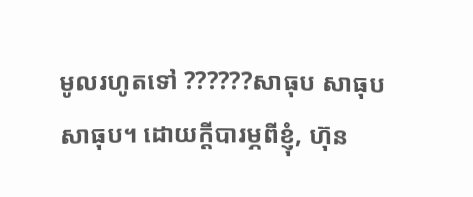មូលរហូតទៅ ??????សាធុប សាធុប សាធុប។ ដោយក្ដីបារម្ភពីខ្ញុំ, ហ៊ុន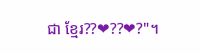ជា ខ្មែរ??❤??❤?"។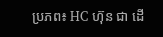ប្រភព៖ HC ហ៊ុន ជា ដើ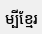ម្បីខ្មែរ